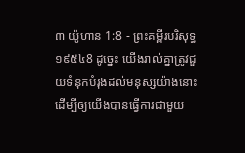៣ យ៉ូហាន 1:8 - ព្រះគម្ពីរបរិសុទ្ធ ១៩៥៤8 ដូច្នេះ យើងរាល់គ្នាត្រូវជួយទំនុកបំរុងដល់មនុស្សយ៉ាងនោះ ដើម្បីឲ្យយើងបានធ្វើការជាមួយ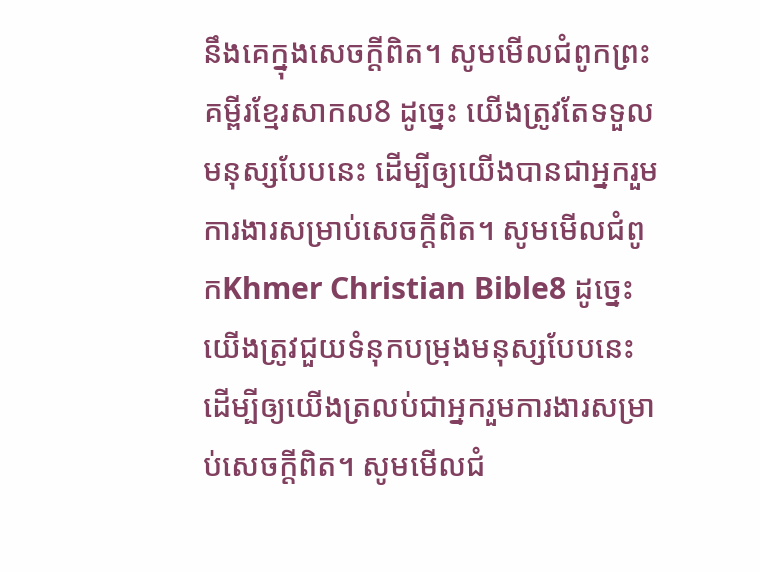នឹងគេក្នុងសេចក្ដីពិត។ សូមមើលជំពូកព្រះគម្ពីរខ្មែរសាកល8 ដូច្នេះ យើងត្រូវតែទទួលមនុស្សបែបនេះ ដើម្បីឲ្យយើងបានជាអ្នករួមការងារសម្រាប់សេចក្ដីពិត។ សូមមើលជំពូកKhmer Christian Bible8 ដូច្នេះ យើងត្រូវជួយទំនុកបម្រុងមនុស្សបែបនេះ ដើម្បីឲ្យយើងត្រលប់ជាអ្នករួមការងារសម្រាប់សេចក្ដីពិត។ សូមមើលជំ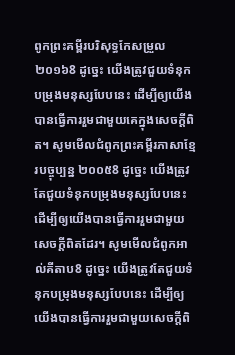ពូកព្រះគម្ពីរបរិសុទ្ធកែសម្រួល ២០១៦8 ដូច្នេះ យើងត្រូវជួយទំនុកបម្រុងមនុស្សបែបនេះ ដើម្បីឲ្យយើងបានធ្វើការរួមជាមួយគេក្នុងសេចក្ដីពិត។ សូមមើលជំពូកព្រះគម្ពីរភាសាខ្មែរបច្ចុប្បន្ន ២០០៥8 ដូច្នេះ យើងត្រូវតែជួយទំនុកបម្រុងមនុស្សបែបនេះ ដើម្បីឲ្យយើងបានធ្វើការរួមជាមួយសេចក្ដីពិតដែរ។ សូមមើលជំពូកអាល់គីតាប8 ដូច្នេះ យើងត្រូវតែជួយទំនុកបម្រុងមនុស្សបែបនេះ ដើម្បីឲ្យយើងបានធ្វើការរួមជាមួយសេចក្ដីពិ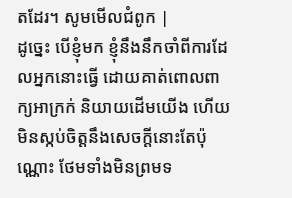តដែរ។ សូមមើលជំពូក |
ដូច្នេះ បើខ្ញុំមក ខ្ញុំនឹងនឹកចាំពីការដែលអ្នកនោះធ្វើ ដោយគាត់ពោលពាក្យអាក្រក់ និយាយដើមយើង ហើយមិនស្កប់ចិត្តនឹងសេចក្ដីនោះតែប៉ុណ្ណោះ ថែមទាំងមិនព្រមទ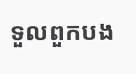ទួលពួកបង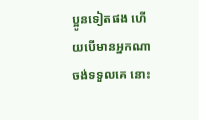ប្អូនទៀតផង ហើយបើមានអ្នកណាចង់ទទួលគេ នោះ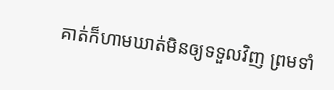គាត់ក៏ហាមឃាត់មិនឲ្យទទួលវិញ ព្រមទាំ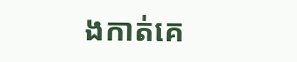ងកាត់គេ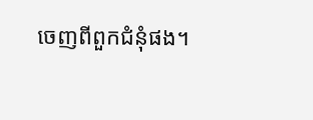ចេញពីពួកជំនុំផង។